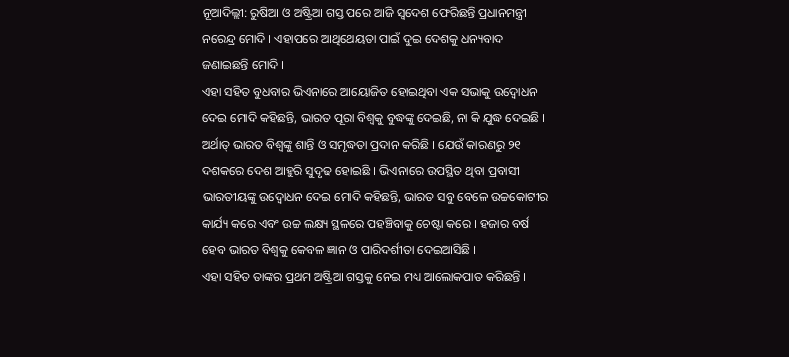ନୂଆଦିଲ୍ଲୀ: ରୁଷିଆ ଓ ଅଷ୍ଟ୍ରିଆ ଗସ୍ତ ପରେ ଆଜି ସ୍ବଦେଶ ଫେରିଛନ୍ତି ପ୍ରଧାନମନ୍ତ୍ରୀ ନରେନ୍ଦ୍ର ମୋଦି । ଏହାପରେ ଆଥିଥେୟତା ପାଇଁ ଦୁଇ ଦେଶକୁ ଧନ୍ୟବାଦ ଜଣାଇଛନ୍ତି ମୋଦି ।
ଏହା ସହିତ ବୁଧବାର ଭିଏନାରେ ଆୟୋଜିତ ହୋଇଥିବା ଏକ ସଭାକୁ ଉଦ୍ବୋଧନ ଦେଇ ମୋଦି କହିଛନ୍ତି, ଭାରତ ପୂରା ବିଶ୍ବକୁ ବୁଦ୍ଧଙ୍କୁ ଦେଇଛି, ନା କି ଯୁଦ୍ଧ ଦେଇଛି । ଅର୍ଥାତ୍ ଭାରତ ବିଶ୍ବଙ୍କୁ ଶାନ୍ତି ଓ ସମୃଦ୍ଧତା ପ୍ରଦାନ କରିଛି । ଯେଉଁ କାରଣରୁ ୨୧ ଦଶକରେ ଦେଶ ଆହୁରି ସୁଦୃଢ ହୋଇଛି । ଭିଏନାରେ ଉପସ୍ଥିତ ଥିବା ପ୍ରବାସୀ ଭାରତୀୟଙ୍କୁ ଉଦ୍ବୋଧନ ଦେଇ ମୋଦି କହିଛନ୍ତି, ଭାରତ ସବୁ ବେଳେ ଉଚ୍ଚକୋଟୀର କାର୍ଯ୍ୟ କରେ ଏବଂ ଉଚ୍ଚ ଲକ୍ଷ୍ୟ ସ୍ଥଳରେ ପହଞ୍ଚିବାକୁ ଚେଷ୍ଟା କରେ । ହଜାର ବର୍ଷ ହେବ ଭାରତ ବିଶ୍ବକୁ କେବଳ ଜ୍ଞାନ ଓ ପାରିଦର୍ଶୀତା ଦେଇଆସିଛି ।
ଏହା ସହିତ ତାଙ୍କର ପ୍ରଥମ ଅଷ୍ଟ୍ରିଆ ଗସ୍ତକୁ ନେଇ ମଧ୍ୟ ଆଲୋକପାତ କରିଛନ୍ତି ।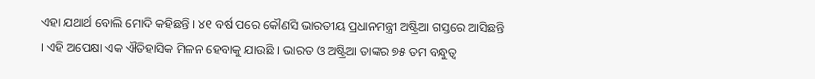ଏହା ଯଥାର୍ଥ ବୋଲି ମୋଦି କହିଛନ୍ତି । ୪୧ ବର୍ଷ ପରେ କୌଣସି ଭାରତୀୟ ପ୍ରଧାନମନ୍ତ୍ରୀ ଅଷ୍ଟ୍ରିଆ ଗସ୍ତରେ ଆସିଛନ୍ତି । ଏହି ଅପେକ୍ଷା ଏକ ଐତିହାସିକ ମିଳନ ହେବାକୁ ଯାଉଛି । ଭାରତ ଓ ଅଷ୍ଟ୍ରିଆ ତାଙ୍କର ୭୫ ତମ ବନ୍ଧୁତ୍ବ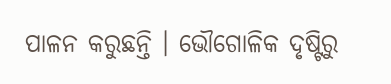ପାଳନ କରୁଛନ୍ତି । ଭୌଗୋଳିକ ଦୃଷ୍ଟିରୁ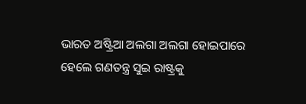ଭାରତ ଅଷ୍ଟ୍ରିଆ ଅଲଗା ଅଲଗା ହୋଇପାରେ ହେଲେ ଗଣତନ୍ତ୍ର ସୁଇ ରାଷ୍ଟ୍ରକୁ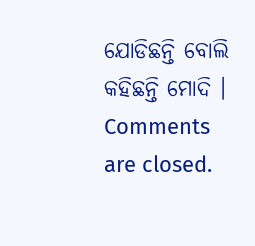ଯୋଡିଛନ୍ତି ବୋଲି କହିଛନ୍ତି ମୋଦି ।
Comments are closed.